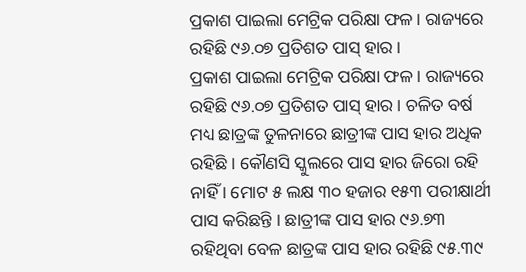ପ୍ରକାଶ ପାଇଲା ମେଟ୍ରିକ ପରିକ୍ଷା ଫଳ। ରାଜ୍ୟରେ ରହିଛି ୯୬.୦୭ ପ୍ରତିଶତ ପାସ୍ ହାର ।
ପ୍ରକାଶ ପାଇଲା ମେଟ୍ରିକ ପରିକ୍ଷା ଫଳ । ରାଜ୍ୟରେ ରହିଛି ୯୬.୦୭ ପ୍ରତିଶତ ପାସ୍ ହାର । ଚଳିତ ବର୍ଷ ମଧ୍ୟ ଛାତ୍ରଙ୍କ ତୁଳନାରେ ଛାତ୍ରୀଙ୍କ ପାସ ହାର ଅଧିକ ରହିଛି । କୌଣସି ସ୍କୁଲରେ ପାସ ହାର ଜିରୋ ରହି ନାହିଁ । ମୋଟ ୫ ଲକ୍ଷ ୩୦ ହଜାର ୧୫୩ ପରୀକ୍ଷାର୍ଥୀ ପାସ କରିଛନ୍ତି । ଛାତ୍ରୀଙ୍କ ପାସ ହାର ୯୬.୭୩ ରହିଥିବା ବେଳ ଛାତ୍ରଙ୍କ ପାସ ହାର ରହିଛି ୯୫.୩୯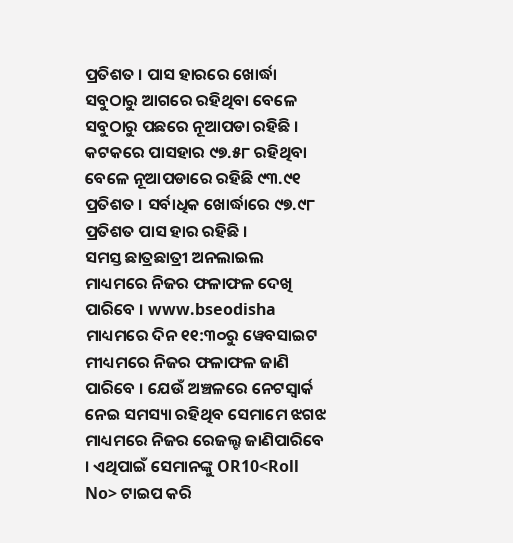ପ୍ରତିଶତ । ପାସ ହାରରେ ଖୋର୍ଦ୍ଧା ସବୁଠାରୁ ଆଗରେ ରହିଥିବା ବେଳେ ସବୁଠାରୁ ପଛରେ ନୂଆପଡା ରହିଛି । କଟକରେ ପାସହାର ୯୭.୫୮ ରହିଥିବା ବେଳେ ନୂଆପଡାରେ ରହିଛି ୯୩.୯୧ ପ୍ରତିଶତ । ସର୍ବାଧିକ ଖୋର୍ଦ୍ଧାରେ ୯୭.୯୮ ପ୍ରତିଶତ ପାସ ହାର ରହିଛି ।
ସମସ୍ତ ଛାତ୍ରଛାତ୍ରୀ ଅନଲାଇଲ ମାଧ୍ୟମରେ ନିଜର ଫଳାଫଳ ଦେଖି ପାରିବେ । www.bseodisha ମାଧ୍ୟମରେ ଦିନ ୧୧:୩୦ରୁ ୱେବସାଇଟ ମୀଧ୍ୟମରେ ନିଜର ଫଳାଫଳ ଜାଣି ପାରିବେ । ଯେଉଁ ଅଞ୍ଚଳରେ ନେଟସ୍ୱାର୍କ ନେଇ ସମସ୍ୟା ରହିଥିବ ସେମାମେ ଝଗଝ ମାଧ୍ୟମରେ ନିଜର ରେଜଲ୍ଟ ଜାଣିପାରିବେ । ଏଥିପାଇଁ ସେମାନଙ୍କୁ OR10<Roll No> ଟାଇପ କରି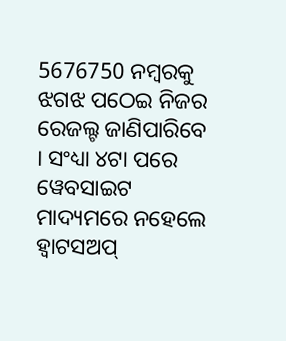5676750 ନମ୍ବରକୁ ଝଗଝ ପଠେଇ ନିଜର ରେଜଲ୍ଟ ଜାଣିପାରିବେ । ସଂଧ୍ୟା ୪ଟା ପରେ ୱେବସାଇଟ ମାଦ୍ୟମରେ ନହେଲେ ହ୍ୱାଟସଅପ୍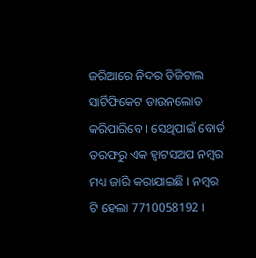ଜରିଆରେ ନିଦର ଡିଜିଟାଲ ସାର୍ଟିଫିକେଟ ଡାଉନଲୋଡ କରିପାରିବେ । ସେଥିପାଇଁ ବୋର୍ଡ ତରଫରୁ ଏକ ହ୍ୱାଟସଅପ ନମ୍ବର ମଧ୍ୟ ଜାରି କରାଯାଇଛି । ନମ୍ବର ଟି ହେଲା 7710058192 ।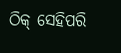ଠିକ୍ ସେହିପରି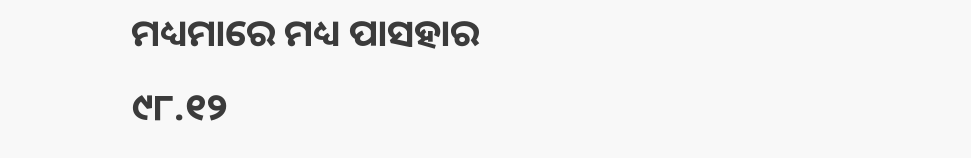ମଧ୍ୟମାରେ ମଧ୍ୟ ପାସହାର ୯୮.୧୨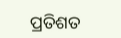ପ୍ରତିଶତ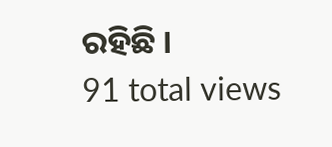ରହିଛି ।
91 total views